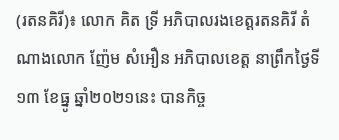(រតនគិរី)៖ លោក គិត ទ្រី អភិបាលរងខេត្តរតនគិរី តំណាងលោក ញ៉ែម សំអឿន អភិបាលខេត្ត នាព្រឹកថ្ងៃទី១៣ ខែធ្នូ ឆ្នាំ២០២១នេះ បានកិច្ច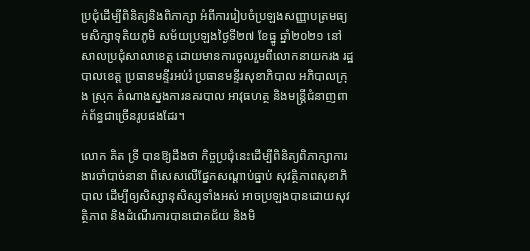ប្រជុំដើម្បីពិនិត្យនិងពិភាក្សា អំពីការរៀបចំប្រឡងសញ្ញាបត្រមធ្យមសិក្សាទុតិយភូមិ សម័យប្រឡងថ្ងៃទី២៧ ខែធ្នូ ឆ្នាំ២០២១ នៅសាលប្រជុំសាលាខេត្ត ដោយមានការចូលរួមពីលោកនាយករង រដ្ឋបាលខេត្ត ប្រធានមន្ទីរអប់រំ ប្រធានមន្ទីរសុខាភិបាល អភិបាលក្រុង ស្រុក តំណាងស្នងការនគរបាល អាវុធហត្ថ និងមន្រ្ដីជំនាញពាក់ព័ន្ធជាច្រើនរូបផងដែរ។

លោក គិត ទ្រី បានឱ្យដឹងថា កិច្ចប្រជុំនេះដើម្បីពិនិត្យពិភាក្សាការងារចាំបាច់នានា ពិសេសលើផ្នែកសណ្ដាប់ធ្នាប់ សុវត្ថិភាពសុខាភិបាល ដើម្បីឲ្យសិស្សានុសិស្សទាំងអស់ អាចប្រឡងបានដោយសុវត្ថិភាព និងដំណើរការបានជោគជ័យ និងមិ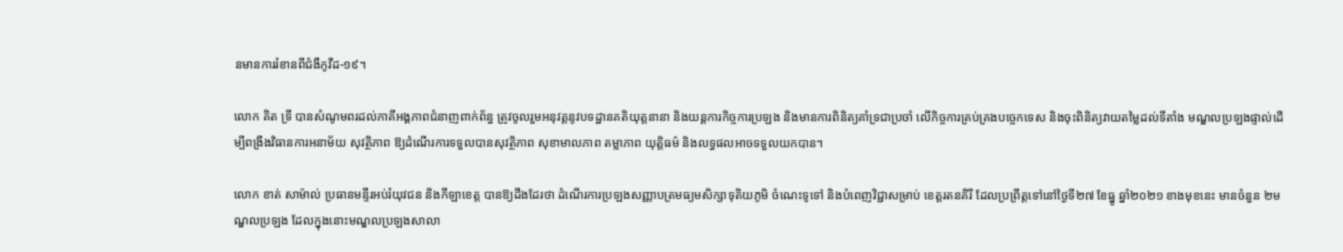នមានការរំខានពីជំងឺកូវីដ-១៩។

លោក គិត ទ្រី បានសំណូមពរដល់ភាគីអង្គភាពជំនាញពាក់ព័ន្ធ ត្រូវចូលរួមអនុវត្តនូវបទដ្ឋានគតិយុត្តនានា និងយន្ដការកិច្ចការប្រឡង និងមានការពិនិត្យគាំទ្រជាប្រចាំ លើកិច្ចការគ្រប់គ្រងបច្ចេកទេស និងចុះពិនិត្យវាយតម្លៃដល់ទីតាំង មណ្ឌលប្រឡងផ្ទាល់ដើម្បីពង្រឹងវិធានការអនាម័យ សុវត្ថិភាព ឱ្យដំណើរការទទួលបានសុវត្ថិភាព សុខាមាលភាព តម្លាភាព យុត្តិធម៌ និងលទ្ធផលអាចទទួលយកបាន។

លោក ខាត់ សាម៉ាល់ ប្រធានមន្ទីរអប់រំយុវជន និងកីឡាខេត្ត បានឱ្យដឹងដែរថា ដំណើរការប្រឡងសញ្ញាបត្រមធ្យមសិក្សាទុតិយភូមិ ចំណេះទូទៅ និងបំពេញវិជ្ជាសម្រាប់ ខេត្តរតនគិរី ដែលប្រព្រឹត្តទៅនៅថ្ងៃទី២៧ ខែធ្នូ ឆ្នាំ២០២១ ខាងមុខនេះ មានចំនួន ២មណ្ឌលប្រឡង ដែលក្នុងនោះមណ្ឌលប្រឡងសាលា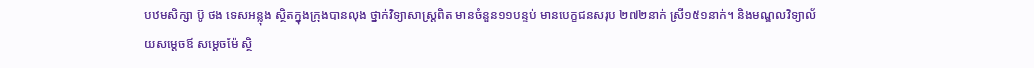បឋមសិក្សា ប៊ូ ថង ទេសអន្លុង ស្ថិតក្នុងក្រុងបានលុង ថ្នាក់វិទ្យាសាស្រ្ដពិត មានចំនួន១១បន្ទប់ មានបេក្ខជនសរុប ២៧២នាក់ ស្រី១៥១នាក់។ និងមណ្ឌលវិទ្យាល័យសម្ដេចឪ សម្ដេចម៉ែ ស្ថិ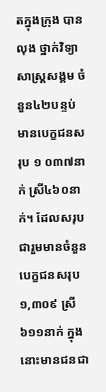តក្នុងក្រុង បានលុង ថ្នាក់វិទ្យាសាស្រ្ដសង្គម ចំនួន៤២បន្ទប់ មានបេក្ខជនសរុប ១ ០៣៧នាក់ ស្រី៤៦០នាក់។ ដែលសរុបជារួមមានចំនួនបេក្ខជនសរុប ១,៣០៩ ស្រី៦១១នាក់ ក្នុងនោះមានជនជា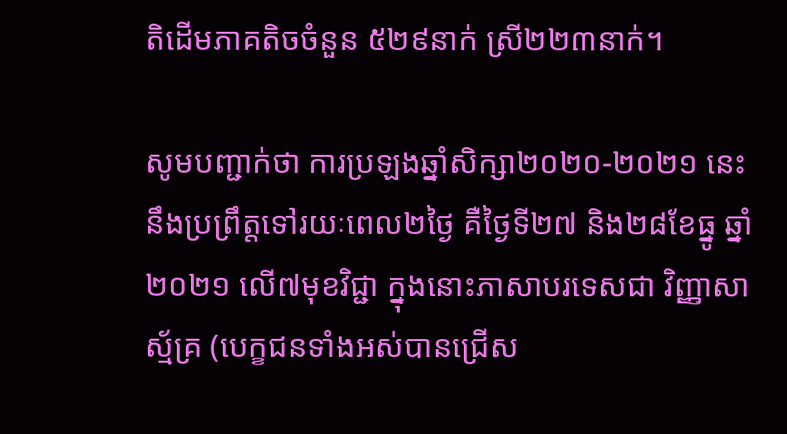តិដើមភាគតិចចំនួន ៥២៩នាក់ ស្រី២២៣នាក់។

សូមបញ្ជាក់ថា ការប្រឡងឆ្នាំសិក្សា២០២០-២០២១ នេះនឹងប្រព្រឹត្តទៅរយៈពេល២ថ្ងៃ គឺថ្ងៃទី២៧ និង២៨ខែធ្នូ ឆ្នាំ២០២១ លើ៧មុខវិជ្ជា ក្នុងនោះភាសាបរទេសជា វិញ្ញាសាស្ម័គ្រ (បេក្ខជនទាំងអស់បានជ្រើស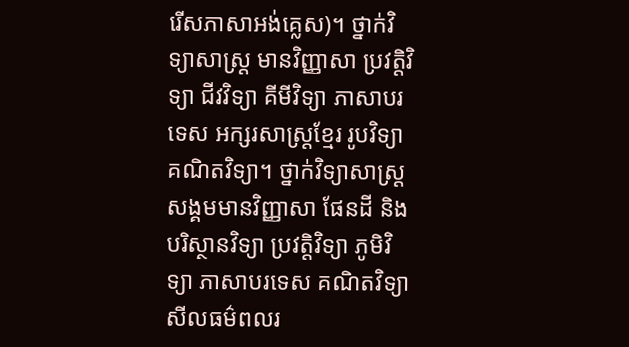រើសភាសាអង់គ្លេស)។ ថ្នាក់វិទ្យាសាស្រ្ដ មានវិញ្ញាសា ប្រវត្តិវិទ្យា ជីវវិទ្យា គីមីវិទ្យា ភាសាបរទេស អក្សរសាស្រ្ដខ្មែរ រូបវិទ្យា គណិតវិទ្យា។ ថ្នាក់វិទ្យាសាស្រ្ដសង្គមមានវិញ្ញាសា ផែនដី និងបរិស្ថានវិទ្យា ប្រវត្តិវិទ្យា ភូមិវិទ្យា ភាសាបរទេស គណិតវិទ្យា សីលធម៌ពលរ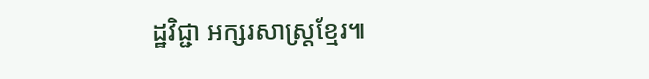ដ្ឋវិជ្ជា អក្សរសាស្រ្ដខ្មែរ៕